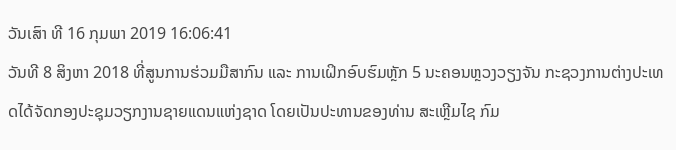ວັນເສົາ ທີ 16 ກຸມພາ 2019 16:06:41
ວັນທີ 8 ສິງຫາ 2018 ທີ່ສູນການຮ່ວມມືສາກົນ ແລະ ການເຝິກອົບຮົມຫຼັກ 5 ນະຄອນຫຼວງວຽງຈັນ ກະຊວງການຕ່າງປະເທດໄດ້ຈັດກອງປະຊຸມວຽກງານຊາຍແດນແຫ່ງຊາດ ໂດຍເປັນປະທານຂອງທ່ານ ສະເຫຼີມໄຊ ກົມ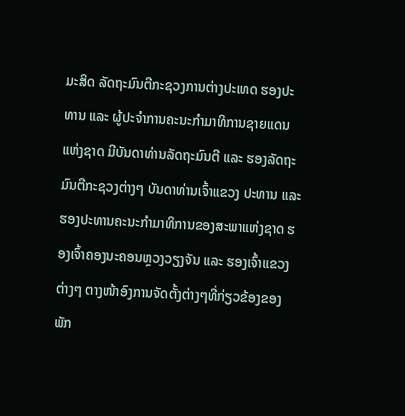ມະສິດ ລັດຖະມົນຕີກະຊວງການຕ່າງປະເທດ ຮອງປະທານ ແລະ ຜູ້ປະຈຳການຄະນະກຳມາທິການຊາຍແດນແຫ່ງຊາດ ມີບັນດາທ່ານລັດຖະມົນຕີ ແລະ ຮອງລັດຖະມົນຕີກະຊວງຕ່າງໆ ບັນດາທ່ານເຈົ້າແຂວງ ປະທານ ແລະ ຮອງປະທານຄະນະກຳມາທິການຂອງສະພາແຫ່ງຊາດ ຮອງເຈົ້າຄອງນະຄອນຫຼວງວຽງຈັນ ແລະ ຮອງເຈົ້າແຂວງຕ່າງໆ ຕາງໜ້າອົງການຈັດຕັ້ງຕ່າງໆທີ່ກ່ຽວຂ້ອງຂອງພັກ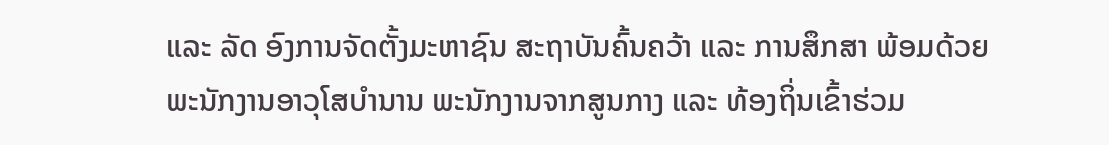ແລະ ລັດ ອົງການຈັດຕັ້ງມະຫາຊົນ ສະຖາບັນຄົ້ນຄວ້າ ແລະ ການສຶກສາ ພ້ອມດ້ວຍພະນັກງານອາວຸໂສບຳນານ ພະນັກງານຈາກສູນກາງ ແລະ ທ້ອງຖິ່ນເຂົ້າຮ່ວມ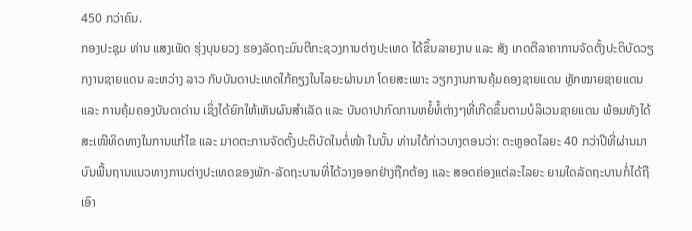450 ກວ່າຄົນ.
ກອງປະຊຸມ ທ່ານ ແສງເພັດ ຮຸ່ງບຸນຍວງ ຮອງລັດຖະມົນຕີກະຊວງການຕ່າງປະເທດ ໄດ້ຂຶ້ນລາຍງານ ແລະ ສັງ ເກດຕີລາຄາການຈັດຕັ້ງປະຕິບັດວຽກງານຊາຍແດນ ລະຫວ່າງ ລາວ ກັບບັນດາປະເທດໃກ້ຄຽງໃນໄລຍະຜ່ານມາ ໂດຍສະເພາະ ວຽກງານການຄຸ້ມຄອງຊາຍແດນ ຫຼັກໝາຍຊາຍແດນ ແລະ ການຄຸ້ມຄອງບັນດາດ່ານ ເຊິ່ງໄດ້ຍົກໃຫ້ເຫັນຜົນສຳເລັດ ແລະ ບັນດາປາກົດການຫຍໍ້ທໍ້ຕ່າງໆທີ່ເກີດຂຶ້ນຕາມບໍລິເວນຊາຍແດນ ພ້ອມທັງໄດ້ສະເໜີທິດທາງໃນການແກ້ໄຂ ແລະ ມາດຕະການຈັດຕັ້ງປະຕິບັດໃນຕໍ່ໜ້າ ໃນນັ້ນ ທ່ານໄດ້ກ່າວບາງຕອນວ່າ: ຕະຫຼອດໄລຍະ 40 ກວ່າປີທີ່ຜ່ານມາ ບົນພື້ນຖານແນວທາງການຕ່າງປະເທດຂອງພັກ-ລັດຖະບານທີ່ໄດ້ວາງອອກຢ່າງຖືກຕ້ອງ ແລະ ສອດຄ່ອງແຕ່ລະໄລຍະ ຍາມໃດລັດຖະບານກໍ່ໄດ້ຖືເອົາ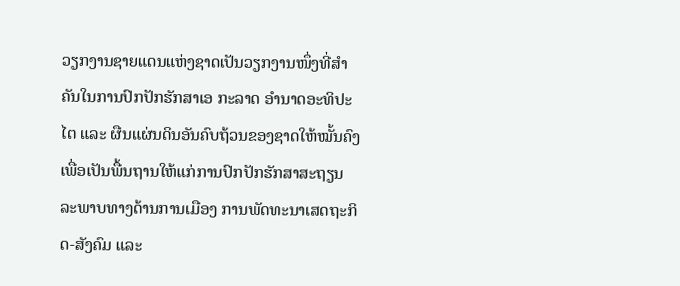ວຽກງານຊາຍແດນແຫ່ງຊາດເປັນວຽກງານໜຶ່ງທີ່ສຳຄັນໃນການປົກປັກຮັກສາເອ ກະລາດ ອຳນາດອະທິປະໄຕ ແລະ ຜືນແຜ່ນດິນອັນຄົບຖ້ວນຂອງຊາດໃຫ້ໝັ້ນຄົງ ເພື່ອເປັນພື້ນຖານໃຫ້ແກ່ການປົກປັກຮັກສາສະຖຽນລະພາບທາງດ້ານການເມືອງ ການພັດທະນາເສດຖະກິດ-ສັງຄົມ ແລະ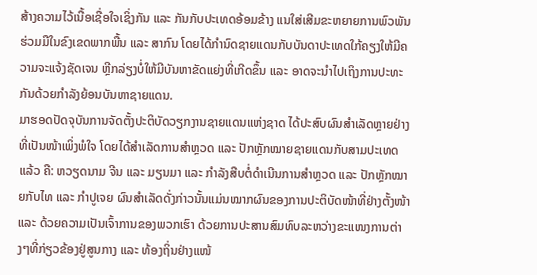ສ້າງຄວາມໄວ້ເນື້ອເຊື່ອໃຈເຊິ່ງກັນ ແລະ ກັນກັບປະເທດອ້ອມຂ້າງ ແນໃສ່ເສີມຂະຫຍາຍການພົວພັນຮ່ວມມືໃນຂົງເຂດພາກພື້ນ ແລະ ສາກົນ ໂດຍໄດ້ກຳນົດຊາຍແດນກັບບັນດາປະເທດໃກ້ຄຽງໃຫ້ມີຄວາມຈະແຈ້ງຊັດເຈນ ຫຼີກລ່ຽງບໍ່ໃຫ້ມີບັນຫາຂັດແຍ່ງທີ່ເກີດຂຶ້ນ ແລະ ອາດຈະນຳໄປເຖິງການປະທະກັນດ້ວຍກຳລັງຍ້ອນບັນຫາຊາຍແດນ.
ມາຮອດປັດຈຸບັນການຈັດຕັ້ງປະຕິບັດວຽກງານຊາຍແດນແຫ່ງຊາດ ໄດ້ປະສົບຜົນສຳເລັດຫຼາຍຢ່າງທີ່ເປັນໜ້າເພິ່ງພໍໃຈ ໂດຍໄດ້ສຳເລັດການສຳຫຼວດ ແລະ ປັກຫຼັກໝາຍຊາຍແດນກັບສາມປະເທດແລ້ວ ຄື: ຫວຽດນາມ ຈີນ ແລະ ມຽນມາ ແລະ ກຳລັງສືບຕໍ່ດຳເນີນການສຳຫຼວດ ແລະ ປັກຫຼັກໝາຍກັບໄທ ແລະ ກຳປູເຈຍ ຜົນສຳເລັດດັ່ງກ່າວນັ້ນແມ່ນໝາກຜົນຂອງການປະຕິບັດໜ້າທີ່ຢ່າງຕັ້ງໜ້າ ແລະ ດ້ວຍຄວາມເປັນເຈົ້າການຂອງພວກເຮົາ ດ້ວຍການປະສານສົມທົບລະຫວ່າງຂະແໜງການຕ່າງໆທີ່ກ່ຽວຂ້ອງຢູ່ສູນກາງ ແລະ ທ້ອງຖິ່ນຢ່າງແໜ້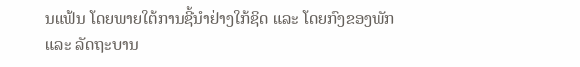ນແຟ້ນ ໂດຍພາຍໃຕ້ການຊີ້ນຳຢ່າງໃກ້ຊິດ ແລະ ໂດຍກົງຂອງພັກ ແລະ ລັດຖະບານ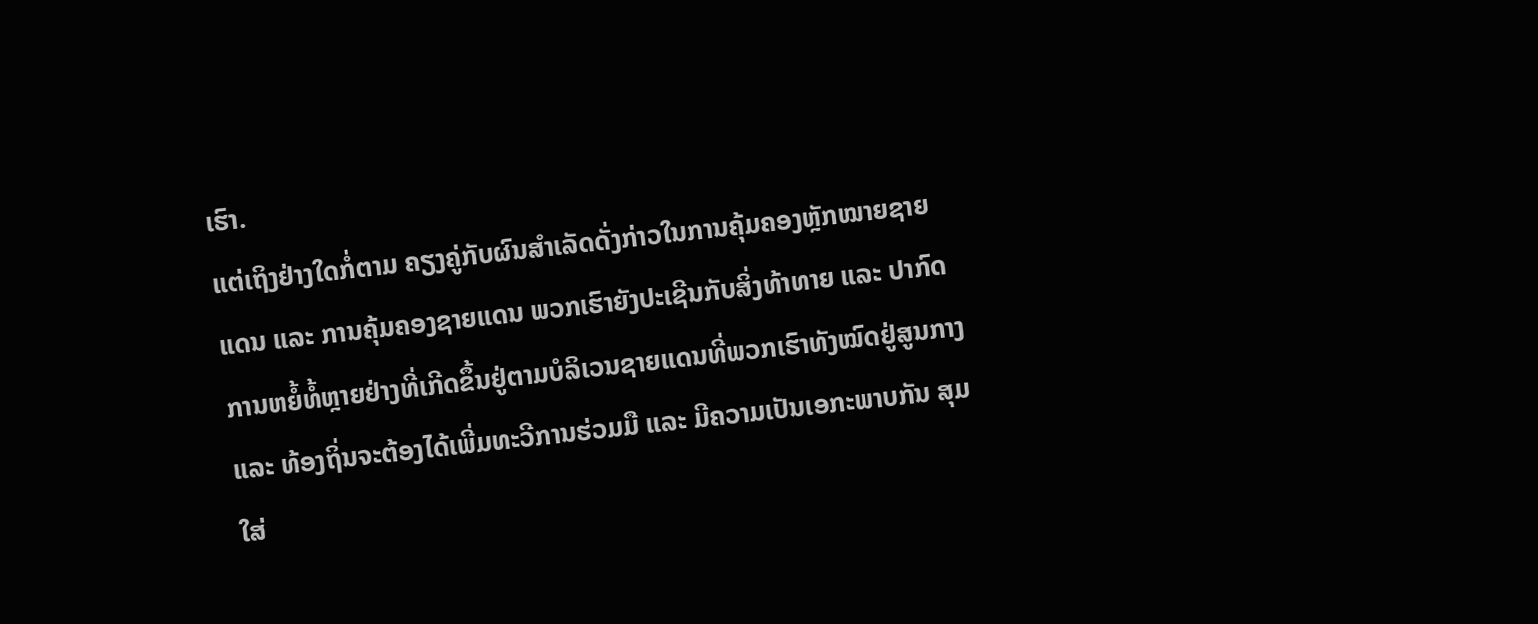ເຮົາ.
ແຕ່ເຖິງຢ່າງໃດກໍ່ຕາມ ຄຽງຄູ່ກັບຜົນສຳເລັດດັ່ງກ່າວໃນການຄຸ້ມຄອງຫຼັກໝາຍຊາຍແດນ ແລະ ການຄຸ້ມຄອງຊາຍແດນ ພວກເຮົາຍັງປະເຊີນກັບສິ່ງທ້າທາຍ ແລະ ປາກົດການຫຍໍ້ທໍ້ຫຼາຍຢ່າງທີ່ເກີດຂຶ້ນຢູ່ຕາມບໍລິເວນຊາຍແດນທີ່ພວກເຮົາທັງໝົດຢູ່ສູນກາງ ແລະ ທ້ອງຖິ່ນຈະຕ້ອງໄດ້ເພີ່ມທະວີການຮ່ວມມື ແລະ ມີຄວາມເປັນເອກະພາບກັນ ສຸມໃສ່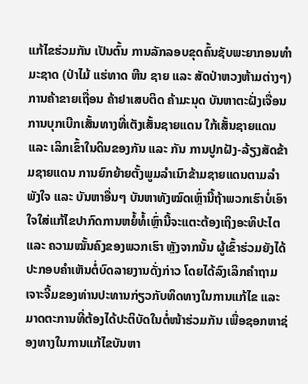ແກ້ໄຂຮ່ວມກັນ ເປັນຕົ້ນ ການລັກລອບຂຸດຄົ້ນຊັບພະຍາກອນທຳມະຊາດ (ປ່າໄມ້ ແຮ່ທາດ ຫີນ ຊາຍ ແລະ ສັດປ່າຫວງຫ້າມຕ່າງໆ) ການຄ້າຂາຍເຖື່ອນ ຄ້າຢາເສບຕິດ ຄ້າມະນຸດ ບັນຫາຕະຝັ່ງເຈື່ອນ ການບຸກເບີກເສັ້ນທາງທີ່ເຕັງເສັ້ນຊາຍແດນ ໃກ້ເສັ້ນຊາຍແດນ ແລະ ເລິກເຂົ້າໃນດິນຂອງກັນ ແລະ ກັນ ການປູກຝັງ-ລ້ຽງສັດຂ້າມຊາຍແດນ ການຍົກຍ້າຍຕັ້ງພູມລຳເນົາຂ້າມຊາຍແດນຕາມລຳພັງໃຈ ແລະ ບັນຫາອື່ນໆ ບັນຫາທັງໝົດເຫຼົ່ານີ້ຖ້າພວກເຮົາບໍ່ເອົາໃຈໃສ່ແກ້ໄຂປາກົດການຫຍໍ້ທໍ້ເຫຼົ່ານີ້ຈະແຕະຕ້ອງເຖິງອະທິປະໄຕ ແລະ ຄວາມໝັ້ນຄົງຂອງພວກເຮົາ ຫຼັງຈາກນັ້ນ ຜູ້ເຂົ້າຮ່ວມຍັງໄດ້ປະກອບຄຳເຫັນຕໍ່ບົດລາຍງານດັ່ງກ່າວ ໂດຍໄດ້ລົງເລິກຄຳຖາມເຈາະຈີ້ມຂອງທ່ານປະທານກ່ຽວກັບທິດທາງໃນການແກ້ໄຂ ແລະ ມາດຕະການທີ່ຕ້ອງໄດ້ປະຕິບັດໃນຕໍ່ໜ້າຮ່ວມກັນ ເພື່ອຊອກຫາຊ່ອງທາງໃນການແກ້ໄຂບັນຫາ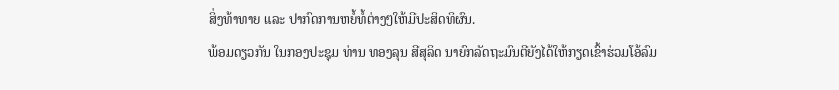ສິ່ງທ້າທາຍ ແລະ ປາກົດການຫຍໍ້ທໍ້ຕ່າງໆໃຫ້ມີປະສິດທິຜົນ.
ພ້ອມດຽວກັນ ໃນກອງປະຊຸມ ທ່ານ ທອງລຸນ ສີສຸລິດ ນາຍົກລັດຖະມົນຕີຍັງໄດ້ໃຫ້ກຽດເຂົ້າຮ່ວມໂອ້ລົມ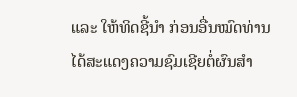ແລະ ໃຫ້ທິດຊີ້ນຳ ກ່ອນອື່ນໝົດທ່ານໄດ້ສະແດງຄວາມຊົມເຊີຍຕໍ່ຜົນສຳ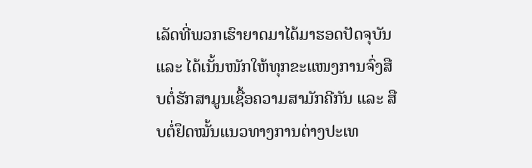ເລັດທີ່ພວກເຮົາຍາດມາໄດ້ມາຮອດປັດຈຸບັນ ແລະ ໄດ້ເນັ້ນໜັກໃຫ້ທຸກຂະແໜງການຈົ່ງສືບຕໍ່ຮັກສາມູນເຊື້ອຄວາມສາມັກຄີກັນ ແລະ ສືບຕໍ່ຢຶດໝັ້ນແນວທາງການຕ່າງປະເທ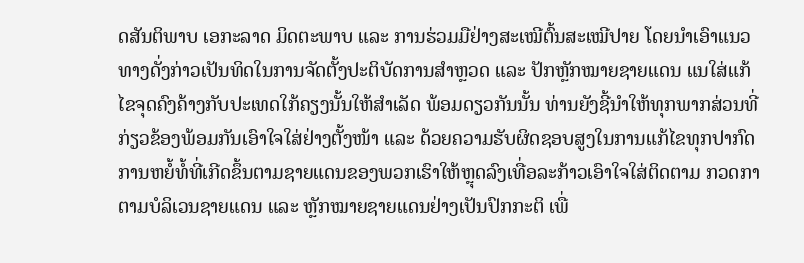ດສັນຕິພາບ ເອກະລາດ ມິດຕະພາບ ແລະ ການຮ່ວມມືຢ່າງສະເໝີຕົ້ນສະເໝີປາຍ ໂດຍນຳເອົາແນວທາງດັ່ງກ່າວເປັນທິດໃນການຈັດຕັ້ງປະຕິບັດການສຳຫຼວດ ແລະ ປັກຫຼັກໝາຍຊາຍແດນ ແນໃສ່ແກ້ໄຂຈຸດຄົງຄ້າງກັບປະເທດໃກ້ຄຽງນັ້ນໃຫ້ສຳເລັດ ພ້ອມດຽວກັນນັ້ນ ທ່ານຍັງຊີ້ນຳໃຫ້ທຸກພາກສ່ວນທີ່ກ່ຽວຂ້ອງພ້ອມກັນເອົາໃຈໃສ່ຢ່າງຕັ້ງໜ້າ ແລະ ດ້ວຍຄວາມຮັບຜິດຊອບສູງໃນການແກ້ໄຂທຸກປາກົດການຫຍໍ້ທໍ້ທີ່ເກີດຂຶ້ນຕາມຊາຍແດນຂອງພວກເຮົາໃຫ້ຫຼຸດລົງເທື່ອລະກ້າວເອົາໃຈໃສ່ຕິດຕາມ ກວດກາຕາມບໍລິເວນຊາຍແດນ ແລະ ຫຼັກໝາຍຊາຍແດນຢ່າງເປັນປົກກະຕິ ເພື່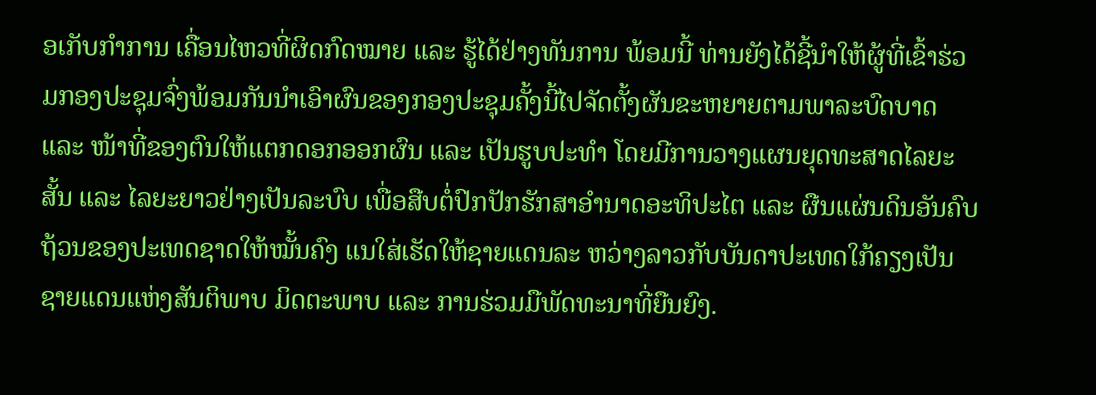ອເກັບກຳການ ເຄື່ອນໄຫວທີ່ຜິດກົດໝາຍ ແລະ ຮູ້ໄດ້ຢ່າງທັນການ ພ້ອມນີ້ ທ່ານຍັງໄດ້ຊີ້ນຳໃຫ້ຜູ້ທີ່ເຂົ້າຮ່ວມກອງປະຊຸມຈົ່ງພ້ອມກັນນຳເອົາຜົນຂອງກອງປະຊຸມຄັ້ງນີ້ໄປຈັດຕັ້ງຜັນຂະຫຍາຍຕາມພາລະບົດບາດ ແລະ ໜ້າທີ່ຂອງຕົນໃຫ້ແຕກດອກອອກຜົນ ແລະ ເປັນຮູບປະທຳ ໂດຍມີການວາງແຜນຍຸດທະສາດໄລຍະສັ້ນ ແລະ ໄລຍະຍາວຢ່າງເປັນລະບົບ ເພື່ອສືບຕໍ່ປົກປັກຮັກສາອຳນາດອະທິປະໄຕ ແລະ ຜືນແຜ່ນດິນອັນຄົບຖ້ວນຂອງປະເທດຊາດໃຫ້ໝັ້ນຄົງ ແນໃສ່ເຮັດໃຫ້ຊາຍແດນລະ ຫວ່າງລາວກັບບັນດາປະເທດໃກ້ຄຽງເປັນຊາຍແດນແຫ່ງສັນຕິພາບ ມິດຕະພາບ ແລະ ການຮ່ວມມືພັດທະນາທີ່ຍືນຍົງ.